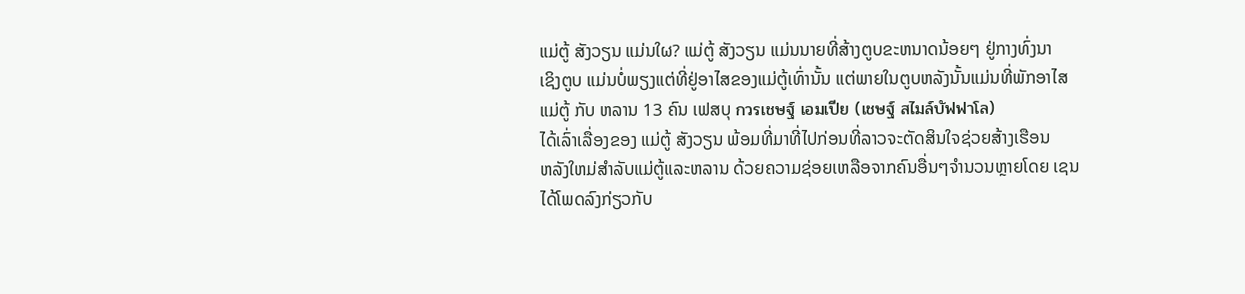ແມ່ຕູ້ ສັງວຽນ ແມ່ນໃຜ? ແມ່ຕູ້ ສັງວຽນ ແມ່ນນາຍທີ່ສ້າງຕູບຂະຫນາດນ້ອຍໆ ຢູ່ກາງທົ່ງນາ
ເຊິງຕູບ ແມ່ນບໍ່ພຽງແຕ່ທີ່ຢູ່ອາໄສຂອງແມ່ຕູ້ເທົ່ານັ້ນ ແຕ່ພາຍໃນຕູບຫລັງນັ້ນແມ່ນທີ່ພັກອາໄສ
ແມ່ຕູ້ ກັບ ຫລານ 13 ຄົນ ເຟສບຸ กวรเชษฐ์ เอมเปีย (เชษฐ์ สไมล์บัฟฟาโล)
ໄດ້ເລົ່າເລື່ອງຂອງ ແມ່ຕູ້ ສັງວຽນ ພ້ອມທີ່ມາທີ່ໄປກ່ອນທີ່ລາວຈະຕັດສິນໃຈຊ່ວຍສ້າງເຮືອນ
ຫລັງໃຫມ່ສໍາລັບແມ່ຕູ້ແລະຫລານ ດ້ວຍຄວາມຊ່ອຍເຫລືອຈາກຄົນອື່ນໆຈໍານວນຫຼາຍໂດຍ ເຊນ
ໄດ້ໂພດລົງກ່ຽວກັບ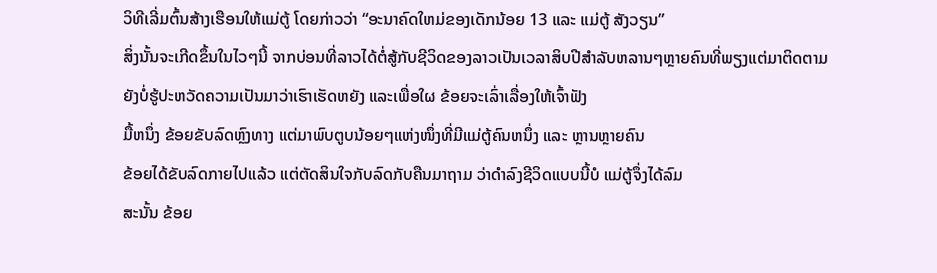ວິທີເລີ່ມຕົ້ນສ້າງເຮືອນໃຫ້ແມ່ຕູ້ ໂດຍກ່າວວ່າ “ອະນາຄົດໃຫມ່ຂອງເດັກນ້ອຍ 13 ແລະ ແມ່ຕູ້ ສັງວຽນ”
ສິ່ງນັ້ນຈະເກີດຂຶ້ນໃນໄວໆນີ້ ຈາກບ່ອນທີ່ລາວໄດ້ຕໍ່ສູ້ກັບຊີວິດຂອງລາວເປັນເວລາສິບປີສໍາລັບຫລານໆຫຼາຍຄົນທີ່ພຽງແຕ່ມາຕິດຕາມ
ຍັງບໍ່ຮູ້ປະຫວັດຄວາມເປັນມາວ່າເຮົາເຮັດຫຍັງ ແລະເພື່ອໃຜ ຂ້ອຍຈະເລົ່າເລື່ອງໃຫ້ເຈົ້າຟັງ
ມື້ຫນຶ່ງ ຂ້ອຍຂັບລົດຫຼົງທາງ ແຕ່ມາພົບຕູບນ້ອຍໆແຫ່ງໜຶ່ງທີ່ມີແມ່ຕູ້ຄົນຫນຶ່ງ ແລະ ຫຼານຫຼາຍຄົນ
ຂ້ອຍໄດ້ຂັບລົດກາຍໄປແລ້ວ ແຕ່ຕັດສິນໃຈກັບລົດກັບຄືນມາຖາມ ວ່າດໍາລົງຊີວິດແບບນີ້ບໍ ແມ່ຕູ້ຈຶ່ງໄດ້ລົມ
ສະນັ້ນ ຂ້ອຍ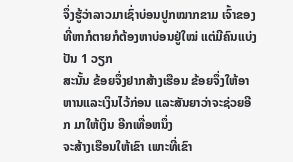ຈຶ່ງຮູ້ວ່າລາວມາເຊົ່າບ່ອນປູກໝາກຂາມ ເຈົ້າຂອງທີ່ຫາກໍຕາຍກໍຕ້ອງຫາບ່ອນຢູ່ໃໝ່ ແຕ່ມີຄົນແບ່ງປັນ 1 ວຽກ
ສະນັ້ນ ຂ້ອຍຈຶ່ງຢາກສ້າງເຮືອນ ຂ້ອຍຈຶ່ງໃຫ້ອາຫານແລະເງິນໄວ້ກ່ອນ ແລະສັນຍາວ່າຈະຊ່ວຍອີກ ມາໃຫ້ເງິນ ອີກເທື່ອຫນຶ່ງ
ຈະສ້າງເຮືອນໃຫ້ເຂົາ ເພາະທີ່ເຂົາ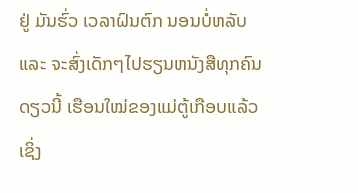ຢູ່ ມັນຮົ່ວ ເວລາຝົນຕົກ ນອນບໍ່ຫລັບ ແລະ ຈະສົ່ງເດັກໆໄປຮຽນຫນັງສືທຸກຄົນ
ດຽວນີ້ ເຮືອນໃໝ່ຂອງແມ່ຕູ້ເກືອບແລ້ວ ເຊິ່ງ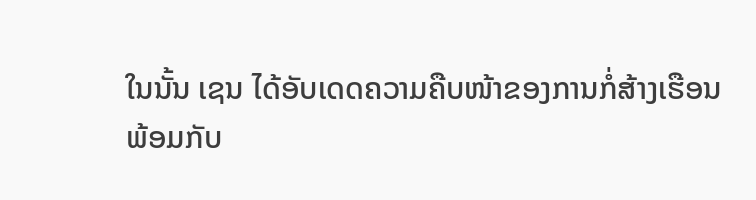ໃນນັ້ນ ເຊນ ໄດ້ອັບເດດຄວາມຄືບໜ້າຂອງການກໍ່ສ້າງເຮືອນ
ພ້ອມກັບ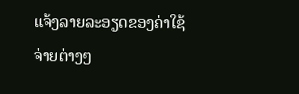ແຈ້ງລາຍລະອຽດຂອງຄ່າໃຊ້ຈ່າຍຕ່າງໆ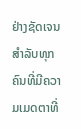ຢ່າງຊັດເຈນສໍາລັບທຸກຄົນທີ່ມີຄວາມເມດຕາທີ່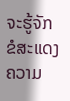ຈະຮູ້ຈັກ
ຂໍສະແດງຄວາມ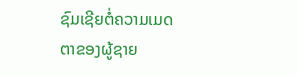ຊົມເຊີຍຕໍ່ຄວາມເມດຕາຂອງຜູ້ຊາຍ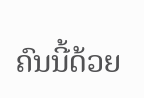ຄົນນີ້ດ້ວຍ